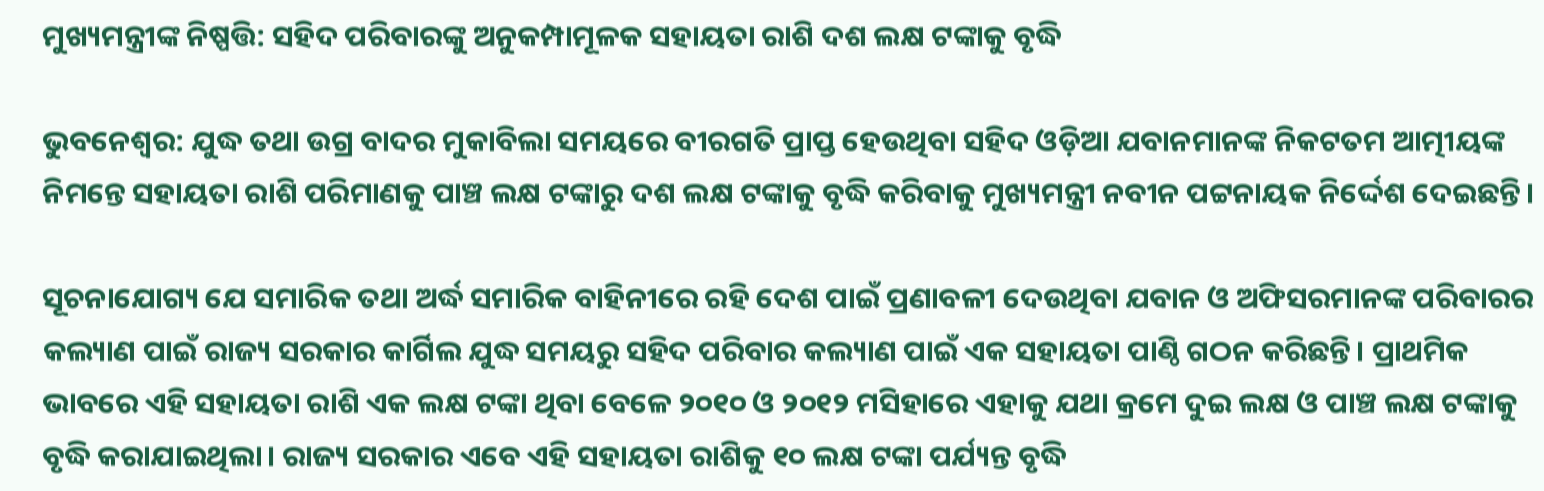ମୁଖ୍ୟମନ୍ତ୍ରୀଙ୍କ ନିଷ୍ପତ୍ତି: ସହିଦ ପରିବାରଙ୍କୁ ଅନୁକମ୍ପାମୂଳକ ସହାୟତା ରାଶି ଦଶ ଲକ୍ଷ ଟଙ୍କାକୁ ବୃଦ୍ଧି

ଭୁବନେଶ୍ୱର: ଯୁଦ୍ଧ ତଥା ଉଗ୍ର ବାଦର ମୁକାବିଲା ସମୟରେ ବୀରଗତି ପ୍ରାପ୍ତ ହେଉଥିବା ସହିଦ ଓଡ଼ିଆ ଯବାନମାନଙ୍କ ନିକଟତମ ଆତ୍ମୀୟଙ୍କ ନିମନ୍ତେ ସହାୟତା ରାଶି ପରିମାଣକୁ ପାଞ୍ଚ ଲକ୍ଷ ଟଙ୍କାରୁ ଦଶ ଲକ୍ଷ ଟଙ୍କାକୁ ବୃଦ୍ଧି କରିବାକୁ ମୁଖ୍ୟମନ୍ତ୍ରୀ ନବୀନ ପଟ୍ଟନାୟକ ନିର୍ଦ୍ଦେଶ ଦେଇଛନ୍ତି।

ସୂଚନାଯୋଗ୍ୟ ଯେ ସମାରିକ ତଥା ଅର୍ଦ୍ଧ ସମାରିକ ବାହିନୀରେ ରହି ଦେଶ ପାଇଁ ପ୍ରଣାବଳୀ ଦେଉଥିବା ଯବାନ ଓ ଅଫିସରମାନଙ୍କ ପରିବାରର କଲ୍ୟାଣ ପାଇଁ ରାଜ୍ୟ ସରକାର କାର୍ଗିଲ ଯୁଦ୍ଧ ସମୟରୁ ସହିଦ ପରିବାର କଲ୍ୟାଣ ପାଇଁ ଏକ ସହାୟତା ପାଣ୍ଠି ଗଠନ କରିଛନ୍ତି। ପ୍ରାଥମିକ ଭାବରେ ଏହି ସହାୟତା ରାଶି ଏକ ଲକ୍ଷ ଟଙ୍କା ଥିବା ବେଳେ ୨୦୧୦ ଓ ୨୦୧୨ ମସିହାରେ ଏହାକୁ ଯଥା କ୍ରମେ ଦୁଇ ଲକ୍ଷ ଓ ପାଞ୍ଚ ଲକ୍ଷ ଟଙ୍କାକୁ ବୃଦ୍ଧି କରାଯାଇଥିଲା। ରାଜ୍ୟ ସରକାର ଏବେ ଏହି ସହାୟତା ରାଶିକୁ ୧୦ ଲକ୍ଷ ଟଙ୍କା ପର୍ଯ୍ୟନ୍ତ ବୃଦ୍ଧି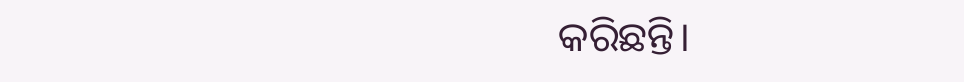କରିଛନ୍ତି।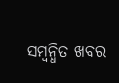ସମ୍ବନ୍ଧିତ ଖବର